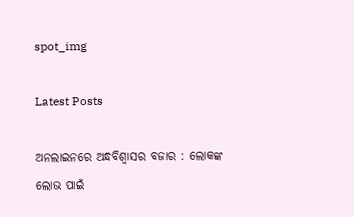spot_img

Latest Posts

ଅନଲାଇନରେ ଅନ୍ଧବିଶ୍ୱାସର ବଜାର : ଲୋକଙ୍କ ଲୋଭ ପାଇଁ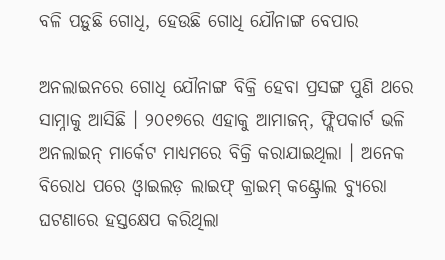ବଳି ପଡ଼ୁଛି ଗୋଧି, ହେଉଛି ଗୋଧି ଯୌନାଙ୍ଗ ବେପାର

ଅନଲାଇନରେ ଗୋଧି ଯୌନାଙ୍ଗ ବିକ୍ରି ହେବା ପ୍ରସଙ୍ଗ ପୁଣି ଥରେ ସାମ୍ନାକୁ ଆସିଛି । ୨୦୧୭ରେ ଏହାକୁ ଆମାଜନ୍, ଫ୍ଲିପକାର୍ଟ ଭଳି ଅନଲାଇନ୍ ମାର୍କେଟ ମାଧ୍ୟମରେ ବିକ୍ରି କରାଯାଇଥିଲା । ଅନେକ ବିରୋଧ ପରେ ଓ୍ୱାଇଲଡ଼ ଲାଇଫ୍ କ୍ରାଇମ୍ କଣ୍ଟ୍ରୋଲ ବ୍ୟୁରୋ ଘଟଣାରେ ହସ୍ତକ୍ଷେପ କରିଥିଲା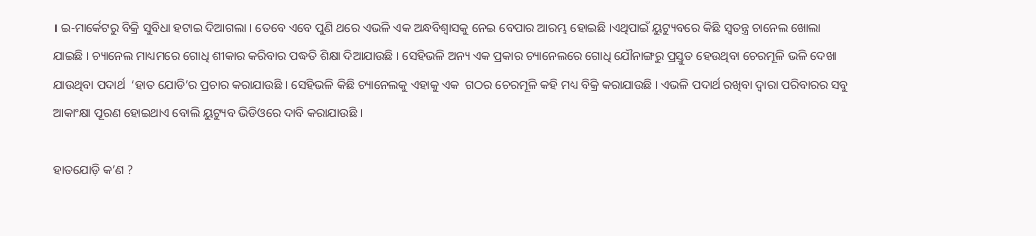। ଇ-ମାର୍କେଟରୁ ବିକ୍ରି ସୁବିଧା ହଟାଇ ଦିଆଗଲା । ତେବେ ଏବେ ପୁଣି ଥରେ ଏଭଳି ଏକ ଅନ୍ଧବିଶ୍ୱାସକୁ ନେଇ ବେପାର ଆରମ୍ଭ ହୋଇଛି ।ଏଥିପାଇଁ ୟୁଟ୍ୟୁବରେ କିଛି ସ୍ୱତନ୍ତ୍ର ଚାନେଲ ଖୋଲା ଯାଇଛି । ଚ୍ୟାନେଲ ମାଧ୍ୟମରେ ଗୋଧି ଶୀକାର କରିବାର ପଦ୍ଧତି ଶିକ୍ଷା ଦିଆଯାଉଛି । ସେହିଭଳି ଅନ୍ୟ ଏକ ପ୍ରକାର ଚ୍ୟାନେଲରେ ଗୋଧି ଯୌନାଙ୍ଗରୁ ପ୍ରସ୍ତୁତ ହେଉଥିବା ଚେରମୂଳି ଭଳି ଦେଖା ଯାଉଥିବା ପଦାର୍ଥ  ‘ହାତ ଯୋଡି’ର ପ୍ରଚାର କରାଯାଉଛି । ସେହିଭଳି କିଛି ଚ୍ୟାନେଲକୁ ଏହାକୁ ଏକ  ଗଠର ଚେରମୂଳି କହି ମଧ୍ୟ ବିକ୍ରି କରାଯାଉଛି । ଏଭଳି ପଦାର୍ଥ ରଖିବା ଦ୍ୱାରା ପରିବାରର ସବୁ ଆକାଂକ୍ଷା ପୂରଣ ହୋଇଥାଏ ବୋଲି ୟୁଟ୍ୟୁବ ଭିଡିଓରେ ଦାବି କରାଯାଉଛି ।

ହାତଯୋଡ଼ି କ’ଣ ?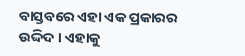ବାସ୍ତବରେ ଏହା ଏକ ପ୍ରକାରର ଉଦ୍ଦିଦ । ଏହାକୁ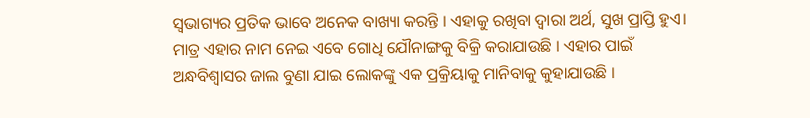ସ୍ୱଭାଗ୍ୟର ପ୍ରତିକ ଭାବେ ଅନେକ ବାଖ୍ୟା କରନ୍ତି । ଏହାକୁ ରଖିବା ଦ୍ୱାରା ଅର୍ଥ, ସୁଖ ପ୍ରାପ୍ତି ହୁଏ। ମାତ୍ର ଏହାର ନାମ ନେଇ ଏବେ ଗୋଧି ଯୌନାଙ୍ଗକୁ ବିକ୍ରି କରାଯାଉଛି । ଏହାର ପାଇଁ ଅନ୍ଧବିଶ୍ୱାସର ଜାଲ ବୁଣା ଯାଇ ଲୋକଙ୍କୁ ଏକ ପ୍ରକ୍ରିୟାକୁ ମାନିବାକୁ କୁହାଯାଉଛି ।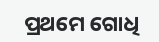ପ୍ରଥମେ ଗୋଧି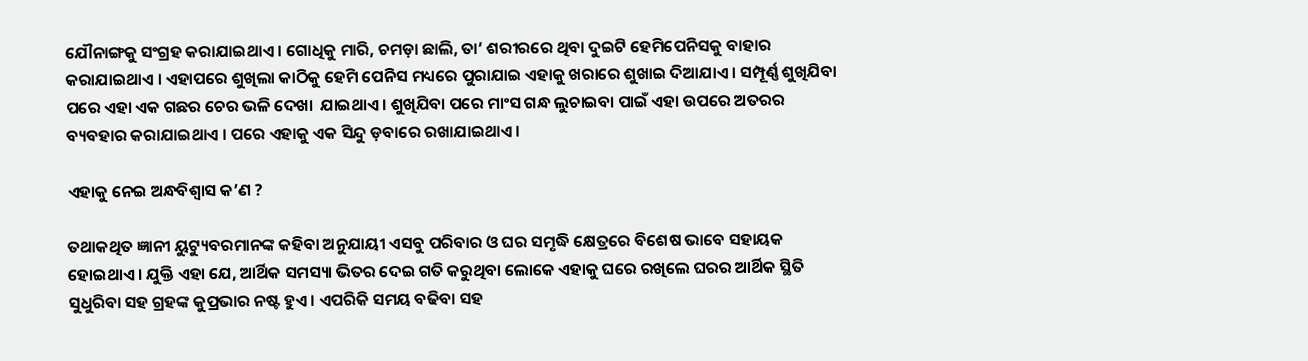ଯୌନାଙ୍ଗକୁ ସଂଗ୍ରହ କରାଯାଇଥାଏ । ଗୋଧିକୁ ମାରି, ଚମଡ଼ା ଛାଲି, ତା’ ଶରୀରରେ ଥିବା ଦୁଇଟି ହେମିପେନିସକୁ ବାହାର କରାଯାଇଥାଏ । ଏହାପରେ ଶୁଖିଲା କାଠିକୁ ହେମି ପେନିସ ମଧ୍ୟରେ ପୁରାଯାଇ ଏହାକୁ ଖରାରେ ଶୁଖାଇ ଦିଆଯାଏ । ସମ୍ପୂର୍ଣ୍ଣ ଶୁଖିଯିବା ପରେ ଏହା ଏକ ଗଛର ଚେର ଭଳି ଦେଖା  ଯାଇଥାଏ । ଶୁଖିଯିବା ପରେ ମାଂସ ଗନ୍ଧ ଲୁଚାଇବା ପାଇଁ ଏହା ଉପରେ ଅତରର ବ୍ୟବହାର କରାଯାଇଥାଏ । ପରେ ଏହାକୁ ଏକ ସିନ୍ଦୁ ଡ଼ବାରେ ରଖାଯାଇଥାଏ ।

ଏହାକୁ ନେଇ ଅନ୍ଧବିଶ୍ୱାସ କ’ଣ ?

ତଥାକଥିତ ଜ୍ଞାନୀ ୟୁଟ୍ୟୁବରମାନଙ୍କ କହିବା ଅନୁଯାୟୀ ଏସବୁ ପରିବାର ଓ ଘର ସମୃଦ୍ଧି କ୍ଷେତ୍ରରେ ବିଶେଷ ଭାବେ ସହାୟକ ହୋଇଥାଏ । ଯୁକ୍ତି ଏହା ଯେ, ଆର୍ଥିକ ସମସ୍ୟା ଭିତର ଦେଇ ଗତି କରୁଥିବା ଲୋକେ ଏହାକୁ ଘରେ ରଖିଲେ ଘରର ଆର୍ଥିକ ସ୍ଥିତି ସୁଧୁରିବା ସହ ଗ୍ରହଙ୍କ କୁପ୍ରଭାର ନଷ୍ଟ ହୁଏ । ଏପରିକି ସମୟ ବଢିବା ସହ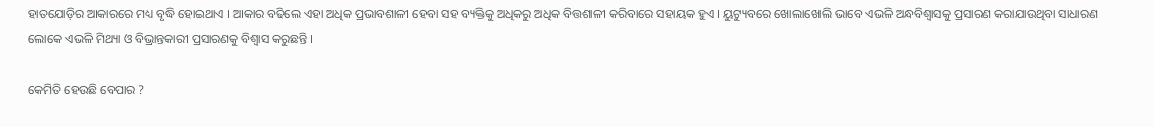ହାତଯୋଡ଼ିର ଆକାରରେ ମଧ୍ୟ ବୃଦ୍ଧି ହୋଇଥାଏ । ଆକାର ବଢିଲେ ଏହା ଅଧିକ ପ୍ରଭାବଶାଳୀ ହେବା ସହ ବ୍ୟକ୍ତିକୁ ଅଧିକରୁ ଅଧିକ ବିତ୍ତଶାଳୀ କରିବାରେ ସହାୟକ ହୁଏ । ୟୁଟ୍ୟୁବରେ ଖୋଲାଖୋଲି ଭାବେ ଏଭଳି ଅନ୍ଧବିଶ୍ୱାସକୁ ପ୍ରସାରଣ କରାଯାଉଥିବା ସାଧାରଣ ଲୋକେ ଏଭଳି ମିଥ୍ୟା ଓ ବିଭ୍ରାନ୍ତକାରୀ ପ୍ରସାରଣକୁ ବିଶ୍ୱାସ କରୁଛନ୍ତି ।

କେମିତି ହେଉଛି ବେପାର ?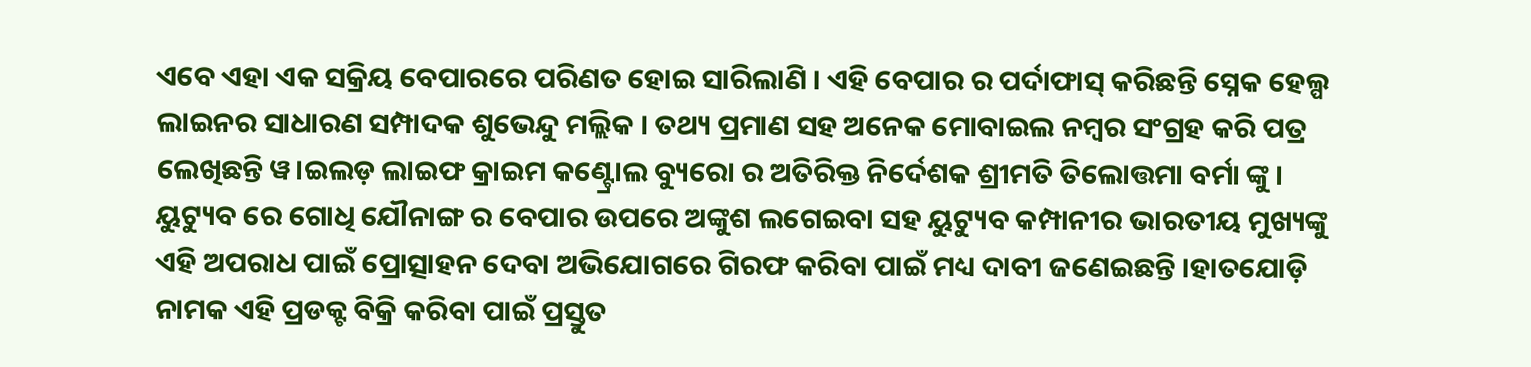ଏବେ ଏହା ଏକ ସକ୍ରିୟ ବେପାରରେ ପରିଣତ ହୋଇ ସାରିଲାଣି । ଏହି ବେପାର ର ପର୍ଦାଫାସ୍ କରିଛନ୍ତି ସ୍ନେକ ହେଲ୍ପ ଲାଇନର ସାଧାରଣ ସମ୍ପାଦକ ଶୁଭେନ୍ଦୁ ମଲ୍ଲିକ । ତଥ୍ୟ ପ୍ରମାଣ ସହ ଅନେକ ମୋବାଇଲ ନମ୍ବର ସଂଗ୍ରହ କରି ପତ୍ର ଲେଖିଛନ୍ତି ୱ।ଇଲଡ଼ ଲାଇଫ କ୍ରାଇମ କଣ୍ଟ୍ରୋଲ ବ୍ୟୁରୋ ର ଅତିରିକ୍ତ ନିର୍ଦେଶକ ଶ୍ରୀମତି ତିଲୋତ୍ତମା ବର୍ମା ଙ୍କୁ । ୟୁଟ୍ୟୁବ ରେ ଗୋଧି ଯୌନାଙ୍ଗ ର ବେପାର ଉପରେ ଅଙ୍କୁଶ ଲଗେଇବା ସହ ୟୁଟ୍ୟୁବ କମ୍ପାନୀର ଭାରତୀୟ ମୁଖ୍ୟଙ୍କୁ ଏହି ଅପରାଧ ପାଇଁ ପ୍ରୋତ୍ସାହନ ଦେବା ଅଭିଯୋଗରେ ଗିରଫ କରିବା ପାଇଁ ମଧ୍ୟ ଦାବୀ ଜଣେଇଛନ୍ତି ।ହାତଯୋଡ଼ି ନାମକ ଏହି ପ୍ରଡକ୍ଟ ବିକ୍ରି କରିବା ପାଇଁ ପ୍ରସ୍ତୁତ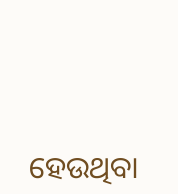ହେଉଥିବା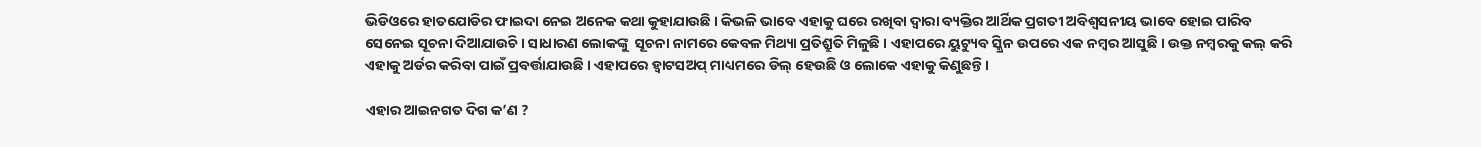ଭିଡିଓରେ ହାତଯୋଡିର ଫାଇଦା ନେଇ ଅନେକ କଥା କୁହାଯାଉଛି । କିଭଳି ଭାବେ ଏହାକୁ ଘରେ ରଖିବା ଦ୍ୱାରା ବ୍ୟକ୍ତିର ଆର୍ଥିକ ପ୍ରଗତୀ ଅବିଶ୍ୱସନୀୟ ଭାବେ ହୋଇ ପାରିବ ସେନେଇ ସୂଚନା ଦିଆଯାଉଚି । ସାଧାରଣ ଲୋକଙ୍କୁ  ସୂଚନା ନାମରେ କେବଳ ମିଥ୍ୟା ପ୍ରତିଶ୍ରୁତି ମିଳୁଛି । ଏହାପରେ ୟୁଟ୍ୟୁବ ସ୍କ୍ରିନ ଉପରେ ଏକ ନମ୍ୱର ଆସୁଛି । ଉକ୍ତ ନମ୍ୱରକୁ କଲ୍ କରି ଏହାକୁ ଅର୍ଡର କରିବା ପାଇଁ ପ୍ରବର୍ତ୍ତାଯାଉଛି । ଏହାପରେ ହ୍ୱାଟସଅପ୍ ମାଧ୍ୟମରେ ଡିଲ୍ ହେଉଛି ଓ ଲୋକେ ଏହାକୁ କିଣୁଛନ୍ତି ।

ଏହାର ଆଇନଗତ ଦିଗ କ’ଣ ?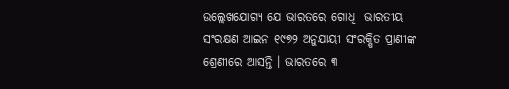ଉଲ୍ଲେଖଯୋଗ୍ୟ ଯେ ଭାରତରେ ଗୋଧି  ଭାରତୀୟ ସଂରକ୍ଷଣ ଆଇନ ୧୯୭୨ ଅନୁଯାୟୀ ସଂରକ୍ଷିତ ପ୍ରାଣୀଙ୍କ ଶ୍ରେଣୀରେ ଆସନ୍ତି । ଭାରତରେ ୩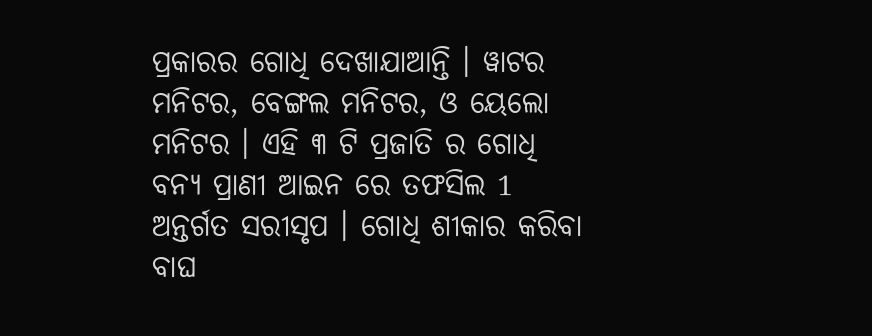ପ୍ରକାରର ଗୋଧି ଦେଖାଯାଆନ୍ତି । ୱାଟର ମନିଟର, ବେଙ୍ଗଲ ମନିଟର, ଓ ୟେଲୋ ମନିଟର । ଏହି ୩ ଟି ପ୍ରଜାତି ର ଗୋଧି ବନ୍ୟ ପ୍ରାଣୀ ଆଇନ ରେ ତଫସିଲ 1 ଅନ୍ତର୍ଗତ ସରୀସୃପ । ଗୋଧି ଶୀକାର କରିବା ବାଘ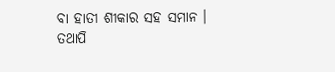ବା ହାତୀ ଶୀକାର ସହ ସମାନ । ତଥାପି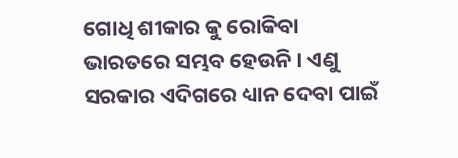ଗୋଧି ଶୀକାର କୁ ରୋକିବା ଭାରତରେ ସମ୍ଭବ ହେଉନି । ଏଣୁ ସରକାର ଏଦିଗରେ ଧ୍ୟାନ ଦେବା ପାଇଁ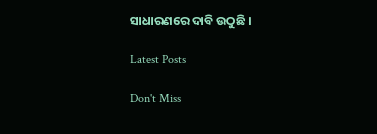ସାଧାରଣରେ ଦାବି ଉଠୁଛି ।

Latest Posts

Don't Miss